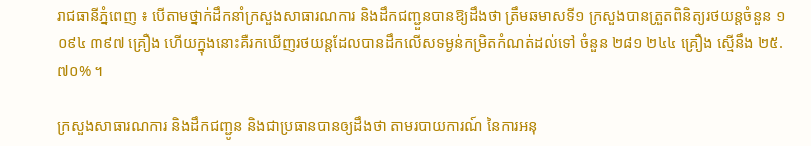រាជធានីភ្នំពេញ ៖ បើតាមថ្នាក់ដឹកនាំក្រសួងសាធារណការ និងដឹកជញ្ជួនបានឱ្យដឹងថា ត្រឹមឆមាសទី១ ក្រសួងបានត្រួតពិនិត្យរថយន្តចំនួន ១ ០៩៤ ៣៩៧ គ្រឿង ហើយក្នុងនោះគឺរកឃើញរថយន្តដែលបានដឹកលើសទម្ងន់កម្រិតកំណត់ដល់ទៅ ចំនួន ២៨១ ២៤៤ គ្រឿង ស្មើនឹង ២៥.៧០% ។

ក្រសួងសាធារណការ និងដឹកជញ្ជូន និងជាប្រធានបានឲ្យដឹងថា តាមរបាយការណ៍ នៃការអនុ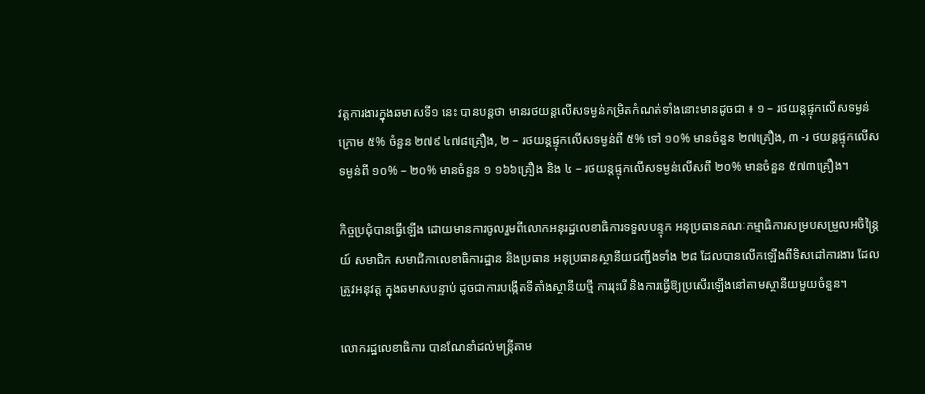វត្តការងារក្នុងឆមាសទី១ នេះ បានបន្តថា មានរថយន្តលើសទម្ងន់កម្រិតកំណត់ទាំងនោះមានដូចជា ៖ ១ – រថយន្តផ្ទុកលើសទម្ងន់ក្រោម ៥% ចំនួន ២៧៩ ៤៧៨គ្រឿង, ២ – រថយន្តផ្ទុកលើសទម្ងន់ពី ៥% ទៅ ១០% មានចំនួន ២៧គ្រឿង, ៣ -រ ថយន្តផ្ទុកលើសទម្ងន់ពី ១០% – ២០% មានចំនួន ១ ១៦៦គ្រឿង និង ៤ – រថយន្តផ្ទុកលើសទម្ងន់លើសពី ២០% មានចំនួន ៥៧៣គ្រឿង។

កិច្ចប្រជុំបានធ្វើឡើង ដោយមានការចូលរួមពីលោកអនុរដ្ឋលេខាធិការទទួលបន្ទុក អនុប្រធានគណៈកម្មាធិការសម្របសម្រួលអចិន្ត្រៃយ៍ សមាជិក សមាជិកាលេខាធិការដ្ឋាន និងប្រធាន អនុប្រធានស្ថានីយជញ្ជីងទាំង ២៨ ដែលបានលើកឡើងពីទិសដៅការងារ ដែលត្រូវអនុវត្ត ក្នុងឆមាសបន្ទាប់ ដូចជាការបង្កើតទីតាំងស្ថានីយថ្មី ការរុះរើ និងការធ្វើឱ្យប្រសើរឡើងនៅតាមស្ថានីយមួយចំនួន។

លោករដ្ឋលេខាធិការ បានណែនាំដល់មន្ត្រីតាម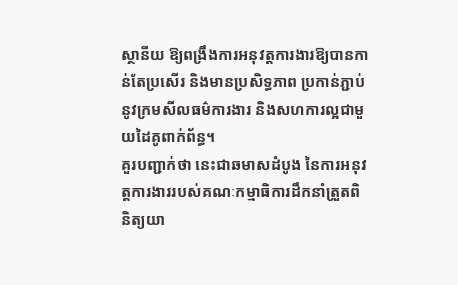ស្ថានីយ ឱ្យពង្រឹងការអនុវត្តការងារឱ្យបានកាន់តែប្រសើរ និងមានប្រសិទ្ធភាព ប្រកាន់ភ្ជាប់នូវក្រមសីលធម៌ការងារ និងសហការល្អជាមួយដៃគូពាក់ព័ន្ធ។
គួរបញ្ជាក់ថា នេះជាឆមាសដំបូង នៃការអនុវត្តការងាររបស់គណៈកម្មាធិការដឹកនាំត្រួតពិនិត្យយា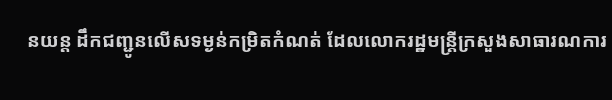នយន្ត ដឹកជញ្ជូនលើសទម្ងន់កម្រិតកំណត់ ដែលលោករដ្ឋមន្ត្រីក្រសួងសាធារណការ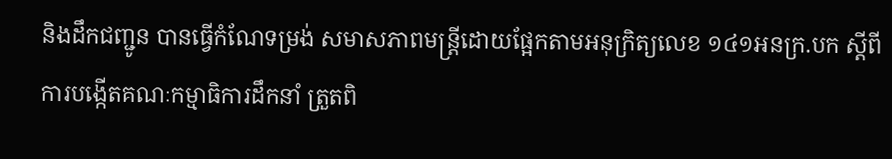និងដឹកជញ្ជូន បានធ្វើកំណែទម្រង់ សមាសភាពមន្ត្រីដោយផ្អែកតាមអនុក្រិត្យលេខ ១៤១អនក្រ.បក ស្តីពីការបង្កើតគណៈកម្មាធិការដឹកនាំ ត្រួតពិ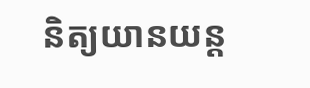និត្យយានយន្ត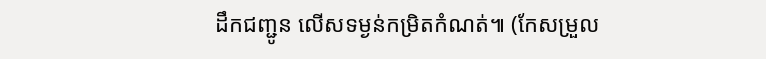ដឹកជញ្ជូន លើសទម្ងន់កម្រិតកំណត់៕ (កែសម្រួល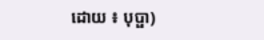ដោយ ៖ បុប្ផា)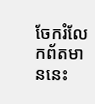ចែករំលែកព័តមាននេះ